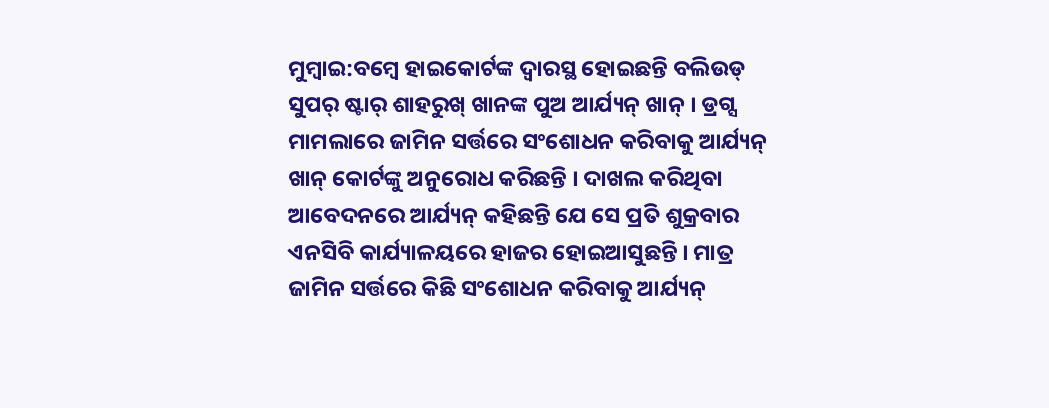ମୁମ୍ବାଇ:ବମ୍ବେ ହାଇକୋର୍ଟଙ୍କ ଦ୍ୱାରସ୍ଥ ହୋଇଛନ୍ତି ବଲିଉଡ୍ ସୁପର୍ ଷ୍ଟାର୍ ଶାହରୁଖ୍ ଖାନଙ୍କ ପୁଅ ଆର୍ଯ୍ୟନ୍ ଖାନ୍ । ଡ୍ରଗ୍ସ ମାମଲାରେ ଜାମିନ ସର୍ତ୍ତରେ ସଂଶୋଧନ କରିବାକୁ ଆର୍ଯ୍ୟନ୍ ଖାନ୍ କୋର୍ଟଙ୍କୁ ଅନୁରୋଧ କରିଛନ୍ତି । ଦାଖଲ କରିଥିବା ଆବେଦନରେ ଆର୍ଯ୍ୟନ୍ କହିଛନ୍ତି ଯେ ସେ ପ୍ରତି ଶୁକ୍ରବାର ଏନସିବି କାର୍ଯ୍ୟାଳୟରେ ହାଜର ହୋଇଆସୁଛନ୍ତି । ମାତ୍ର ଜାମିନ ସର୍ତ୍ତରେ କିଛି ସଂଶୋଧନ କରିବାକୁ ଆର୍ଯ୍ୟନ୍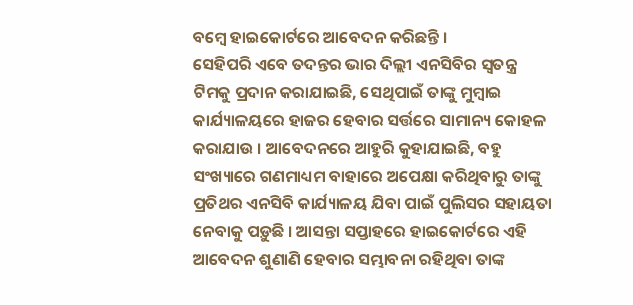ବମ୍ବେ ହାଇକୋର୍ଟରେ ଆବେଦନ କରିଛନ୍ତି ।
ସେହିପରି ଏବେ ତଦନ୍ତର ଭାର ଦିଲ୍ଲୀ ଏନସିବିର ସ୍ୱତନ୍ତ୍ର ଟିମକୁ ପ୍ରଦାନ କରାଯାଇଛି, ସେଥିପାଇଁ ତାଙ୍କୁ ମୁମ୍ବାଇ କାର୍ଯ୍ୟାଳୟରେ ହାଜର ହେବାର ସର୍ତ୍ତରେ ସାମାନ୍ୟ କୋହଳ କରାଯାଉ । ଆବେଦନରେ ଆହୁରି କୁହାଯାଇଛି, ବହୁ ସଂଖ୍ୟାରେ ଗଣମାଧ୍ୟମ ବାହାରେ ଅପେକ୍ଷା କରିଥିବାରୁ ତାଙ୍କୁ ପ୍ରତିଥର ଏନସିବି କାର୍ଯ୍ୟାଳୟ ଯିବା ପାଇଁ ପୁଲିସର ସହାୟତା ନେବାକୁ ପଡ଼ୁଛି । ଆସନ୍ତା ସପ୍ତାହରେ ହାଇକୋର୍ଟରେ ଏହି ଆବେଦନ ଶୁଣାଣି ହେବାର ସମ୍ଭାବନା ରହିଥିବା ତାଙ୍କ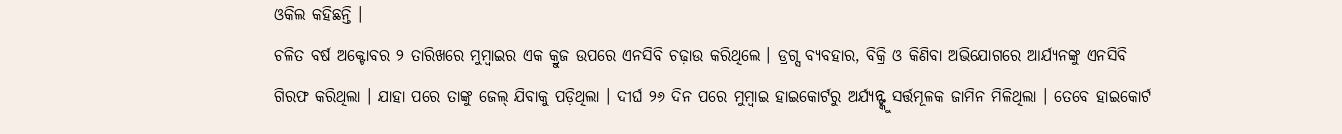ଓକିଲ କହିଛନ୍ତି ।
ଚଳିତ ବର୍ଷ ଅକ୍ଟୋବର ୨ ତାରିଖରେ ମୁମ୍ବାଇର ଏକ କ୍ରୁଜ ଉପରେ ଏନସିବି ଚଢ଼ାଉ କରିଥିଲେ । ଡ୍ରଗ୍ସ ବ୍ୟବହାର, ବିକ୍ରି ଓ କିଣିବା ଅଭିଯୋଗରେ ଆର୍ଯ୍ୟନଙ୍କୁ ଏନସିବି ଗିରଫ କରିଥିଲା । ଯାହା ପରେ ତାଙ୍କୁ ଜେଲ୍ ଯିବାକୁ ପଡ଼ିଥିଲା । ଦୀର୍ଘ ୨୬ ଦିନ ପରେ ମୁମ୍ବାଇ ହାଇକୋର୍ଟରୁ ଅର୍ଯ୍ୟନ୍ଙ୍କୁ ସର୍ତ୍ତମୂଳକ ଜାମିନ ମିଳିଥିଲା । ତେବେ ହାଇକୋର୍ଟ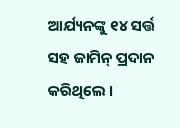ଆର୍ଯ୍ୟନଙ୍କୁ ୧୪ ସର୍ତ୍ତ ସହ ଜାମିନ୍ ପ୍ରଦାନ କରିଥିଲେ ।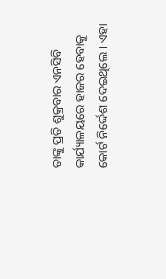ତାଙ୍କୁ ପ୍ରତି ଶୁକ୍ରବାର ଏନସିବି କାର୍ଯ୍ୟାଳୟରେ ହାଜର ହେବାକୁ କୋର୍ଟ ନିର୍ଦ୍ଦେଶ ଦେଇଥିଲେ । ଏହା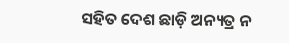ସହିତ ଦେଶ ଛାଡ଼ି ଅନ୍ୟତ୍ର ନ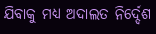ଯିବାକୁ ମଧ୍ୟ ଅଦାଲତ ନିର୍ଦ୍ଦେଶ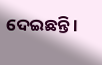ଦେଇଛନ୍ତି ।